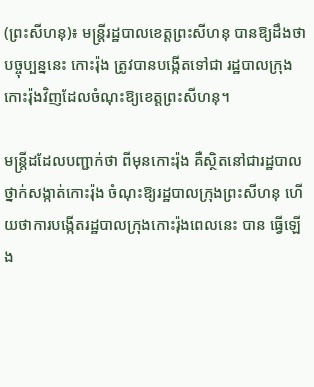(ព្រះសីហនុ)៖ មន្ត្រីរដ្ឋបាលខេត្តព្រះសីហនុ បានឱ្យដឹងថា បច្ចុប្បន្ននេះ កោះរ៉ុង ត្រូវបានបង្កើតទៅជា រដ្ឋបាលក្រុងកោះរ៉ុងវិញដែលចំណុះឱ្យខេត្តព្រះសីហនុ។

មន្ត្រីដដែលបញ្ជាក់ថា ពីមុនកោះរ៉ុង គឺស្ថិតនៅជារដ្ឋបាលថ្នាក់សង្កាត់កោះរ៉ុង ចំណុះឱ្យរដ្ឋបាលក្រុងព្រះសីហនុ ហើយថាការបង្កើតរដ្ឋបាលក្រុងកោះរ៉ុងពេលនេះ បាន ធ្វើឡើង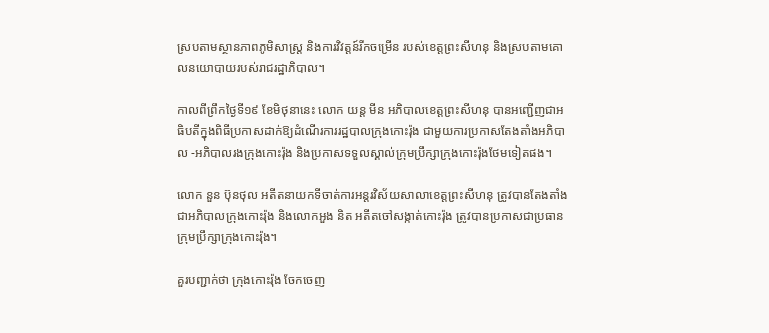ស្របតាមស្ថានភាពភូមិសាស្ត្រ និងការវិវត្តន៍រីកចម្រើន របស់ខេត្តព្រះសីហនុ និងស្របតាមគោលនយោបាយរបស់រាជរដ្ឋាភិបាល។

កាលពីព្រឹកថ្ងៃទី១៩ ខែមិថុនានេះ លោក យន្ត មីន អភិបាលខេត្តព្រះសីហនុ បានអញ្ជើញជាអធិបតីក្នុងពិធីប្រកាសដាក់ឱ្យដំណើរការរដ្ឋបាលក្រុងកោះរ៉ុង ជាមួយការប្រកាសតែងតាំងអភិបាល -អភិបាលរងក្រុងកោះរ៉ុង និងប្រកាសទទួលស្គាល់ក្រុមប្រឹក្សាក្រុងកោះរ៉ុងថែមទៀតផង។

លោក នួន ប៊ុនថុល អតីតនាយកទីចាត់ការអន្តរវិស័យសាលាខេត្តព្រះសីហនុ ត្រូវបានតែងតាំងជាអភិបាលក្រុងកោះរ៉ុង និងលោកអួង និត អតីតចៅសង្កាត់កោះរ៉ុង ត្រូវបានប្រកាសជាប្រធានក្រុមប្រឹក្សាក្រុងកោះរ៉ុង។

គួរបញ្ជាក់ថា ក្រុងកោះរ៉ុង ចែកចេញ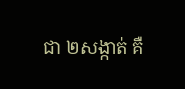ជា ២សង្កាត់ គឺ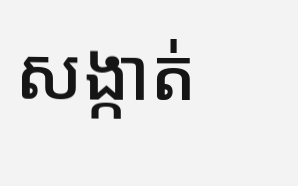សង្កាត់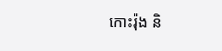កោះរ៉ុង និ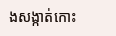ងសង្កាត់កោះ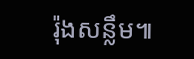រ៉ុងសន្លឹម៕